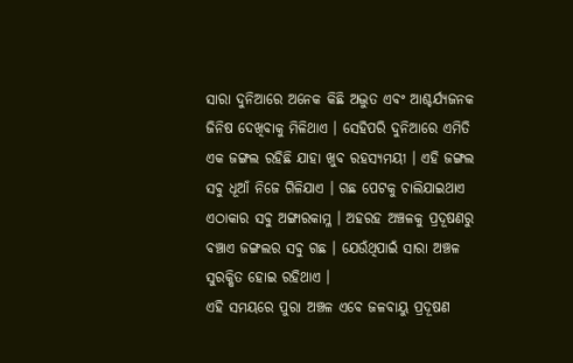ସାରା ଦୁନିଆରେ ଅନେକ କିଛି ଅଦ୍ଭୁତ ଏବଂ ଆଶ୍ଚର୍ଯ୍ୟଜନକ ଜିନିଷ ଦେଖିବାକୁ ମିଳିଥାଏ । ସେହିପରି ଦୁନିଆରେ ଏମିତି ଏକ ଜଙ୍ଗଲ ରହିଛି ଯାହା ଖୁବ ରହସ୍ୟମୟୀ । ଏହି ଜଙ୍ଗଲ ସବୁ ଧୂଆଁ ନିଜେ ଗିଳିଯାଏ । ଗଛ ପେଟକୁ ଚାଲିଯାଇଥାଏ ଏଠାକାର ସବୁ ଅଙ୍ଗାରକାମ୍ଳ । ଅହରହ ଅଞ୍ଚଳକୁ ପ୍ରଦୂଷଣରୁ ବଞ୍ଚାଏ ଜଙ୍ଗଲର ସବୁ ଗଛ । ଯେଉଁଥିପାଇଁ ସାରା ଅଞ୍ଚଳ ସୁରକ୍ଷିତ ହୋଇ ରହିଥାଏ ।
ଏହି ସମୟରେ ପୁରା ଅଞ୍ଚଳ ଏବେ ଜଳବାୟୁ ପ୍ରଦୂଷଣ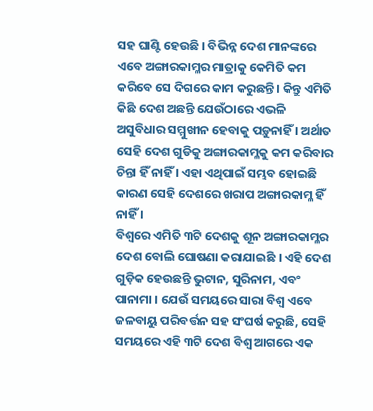ସହ ଘାଣ୍ଟି ହେଉଛି । ବିଭିନ୍ନ ଦେଶ ମାନଙ୍କରେ ଏବେ ଅଙ୍ଗାରକାମ୍ଳର ମାତ୍ରାକୁ କେମିତି କମ କରିବେ ସେ ଦିଗରେ କାମ କରୁଛନ୍ତି । କିନ୍ତୁ ଏମିତି କିଛି ଦେଶ ଅଛନ୍ତି ଯେଉଁଠାରେ ଏଭଳି ଅସୁବିଧାର ସମ୍ମୁଖୀନ ହେବାକୁ ପଡ଼ୁନାହିଁ । ଅର୍ଥାତ ସେହି ଦେଶ ଗୁଡିକୁ ଅଙ୍ଗାରକାମ୍ଳକୁ କମ କରିବାର ଚିନ୍ତା ହିଁ ନାହିଁ । ଏହା ଏଥିପାଇଁ ସମ୍ଭବ ହୋଇଛି କାରଣ ସେହି ଦେଶରେ ଖରାପ ଅଙ୍ଗାରକାମ୍ଳ ହିଁ ନାହିଁ ।
ବିଶ୍ୱରେ ଏମିତି ୩ଟି ଦେଶକୁ ଶୂନ ଅଙ୍ଗାରକାମ୍ଳର ଦେଶ ବୋଲି ଘୋଷଣା କରାଯାଇଛି । ଏହି ଦେଶ ଗୁଡ଼ିକ ହେଉଛନ୍ତି ଭୁଟାନ, ସୁରିନାମ, ଏବଂ ପାନାମା । ଯେଉଁ ସମୟରେ ସାରା ବିଶ୍ୱ ଏବେ ଜଳବାୟୁ ପରିବର୍ତ୍ତନ ସହ ସଂଘର୍ଷ କରୁଛି, ସେହି ସମୟରେ ଏହି ୩ଟି ଦେଶ ବିଶ୍ୱ ଆଗରେ ଏକ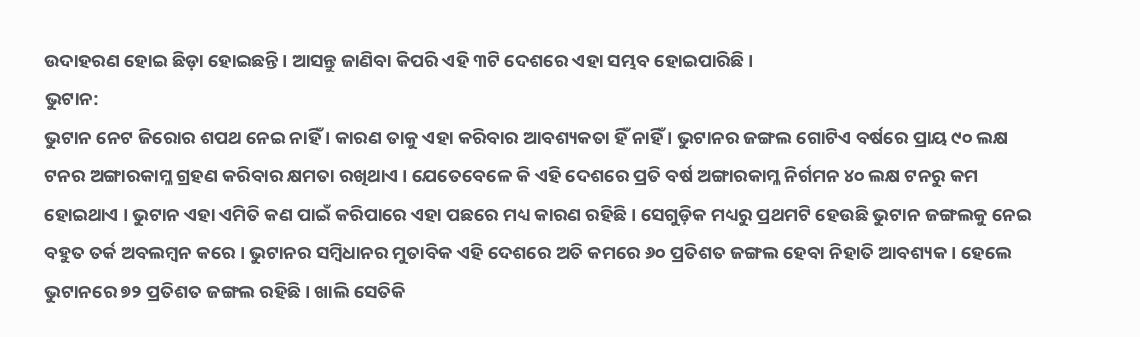ଉଦାହରଣ ହୋଇ ଛିଡ଼ା ହୋଇଛନ୍ତି । ଆସନ୍ତୁ ଜାଣିବା କିପରି ଏହି ୩ଟି ଦେଶରେ ଏହା ସମ୍ଭବ ହୋଇପାରିଛି ।
ଭୁଟାନ:
ଭୁଟାନ ନେଟ ଜିରୋର ଶପଥ ନେଇ ନାହିଁ । କାରଣ ତାକୁ ଏହା କରିବାର ଆବଶ୍ୟକତା ହିଁ ନାହିଁ । ଭୁଟାନର ଜଙ୍ଗଲ ଗୋଟିଏ ବର୍ଷରେ ପ୍ରାୟ ୯୦ ଲକ୍ଷ ଟନର ଅଙ୍ଗାରକାମ୍ଳ ଗ୍ରହଣ କରିବାର କ୍ଷମତା ରଖିଥାଏ । ଯେତେବେଳେ କି ଏହି ଦେଶରେ ପ୍ରତି ବର୍ଷ ଅଙ୍ଗାରକାମ୍ଳ ନିର୍ଗମନ ୪୦ ଲକ୍ଷ ଟନରୁ କମ ହୋଇଥାଏ । ଭୁଟାନ ଏହା ଏମିତି କଣ ପାଇଁ କରିପାରେ ଏହା ପଛରେ ମଧ୍ୟ କାରଣ ରହିଛି । ସେଗୁଡ଼ିକ ମଧ୍ୟରୁ ପ୍ରଥମଟି ହେଉଛି ଭୁଟାନ ଜଙ୍ଗଲକୁ ନେଇ ବହୁତ ତର୍କ ଅବଲମ୍ବନ କରେ । ଭୁଟାନର ସମ୍ବିଧାନର ମୁତାବିକ ଏହି ଦେଶରେ ଅତି କମରେ ୬୦ ପ୍ରତିଶତ ଜଙ୍ଗଲ ହେବା ନିହାତି ଆବଶ୍ୟକ । ହେଲେ ଭୁଟାନରେ ୭୨ ପ୍ରତିଶତ ଜଙ୍ଗଲ ରହିଛି । ଖାଲି ସେତିକି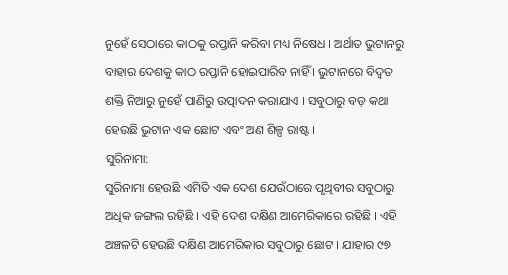ନୁହେଁ ସେଠାରେ କାଠକୁ ରପ୍ତାନି କରିବା ମଧ୍ୟ ନିଷେଧ । ଅର୍ଥାତ ଭୁଟାନରୁ ବାହାର ଦେଶକୁ କାଠ ରପ୍ତାନି ହୋଇପାରିବ ନାହିଁ । ଭୁଟାନରେ ବିଦ୍ୱତ ଶକ୍ତି ନିଆରୁ ନୁହେଁ ପାଣିରୁ ଉତ୍ପାଦନ କରାଯାଏ । ସବୁଠାରୁ ବଡ଼ କଥା ହେଉଛି ଭୁଟାନ ଏକ ଛୋଟ ଏବଂ ଅଣ ଶିଳ୍ପ ରାଷ୍ଟ ।
ସୁରିନାମା:
ସୁରିନାମା ହେଉଛି ଏମିତି ଏକ ଦେଶ ଯେଉଁଠାରେ ପୃଥିବୀର ସବୁଠାରୁ ଅଧିକ ଜଙ୍ଗଲ ରହିଛି । ଏହି ଦେଶ ଦକ୍ଷିଣ ଆମେରିକାରେ ରହିଛି । ଏହି ଅଞ୍ଚଳଟି ହେଉଛି ଦକ୍ଷିଣ ଆମେରିକାର ସବୁଠାରୁ ଛୋଟ । ଯାହାର ୯୭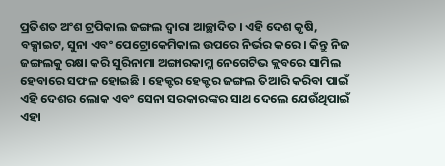ପ୍ରତିଶତ ଅଂଶ ଟ୍ରପିକାଲ ଜଙ୍ଗଲ ଦ୍ୱାରା ଆଚ୍ଛାଦିତ । ଏହି ଦେଶ କୃଷି, ବକ୍ସାଇଟ, ସୁନା ଏବଂ ପେଟ୍ରୋକେମିକାଲ ଉପରେ ନିର୍ଭର କରେ । କିନ୍ତୁ ନିଜ ଜଙ୍ଗଲକୁ ରକ୍ଷା କରି ସୁରିନାମା ଅଙ୍ଗାରକାମ୍ଳ ନେଗେଟିଭ କ୍ଲବରେ ସାମିଲ ହେବାରେ ସଫଳ ହୋଇଛି । ହେକ୍ଟର ହେକ୍ଟର ଜଙ୍ଗଲ ତିଆରି କରିବା ପାଇଁ ଏହି ଦେଶର ଲୋକ ଏବଂ ସେନା ସରକାରଙ୍କର ସାଥ ଦେଲେ ଯେଉଁଥିପାଇଁ ଏହା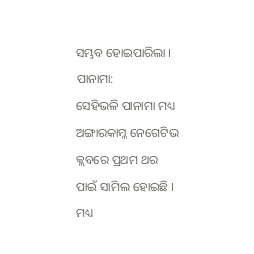ସମ୍ଭବ ହୋଇପାରିଲା ।
ପାନାମା:
ସେହିଭଳି ପାନାମା ମଧ୍ୟ ଅଙ୍ଗାରକାମ୍ଳ ନେଗେଟିଭ କ୍ଲବରେ ପ୍ରଥମ ଥର ପାଇଁ ସାମିଲ ହୋଇଛି । ମଧ୍ୟ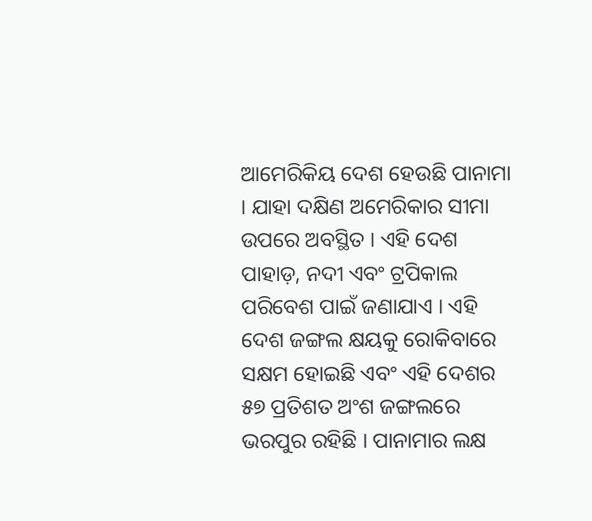ଆମେରିକିୟ ଦେଶ ହେଉଛି ପାନାମା । ଯାହା ଦକ୍ଷିଣ ଅମେରିକାର ସୀମା ଉପରେ ଅବସ୍ଥିତ । ଏହି ଦେଶ ପାହାଡ଼, ନଦୀ ଏବଂ ଟ୍ରପିକାଲ ପରିବେଶ ପାଇଁ ଜଣାଯାଏ । ଏହି ଦେଶ ଜଙ୍ଗଲ କ୍ଷୟକୁ ରୋକିବାରେ ସକ୍ଷମ ହୋଇଛି ଏବଂ ଏହି ଦେଶର ୫୭ ପ୍ରତିଶତ ଅଂଶ ଜଙ୍ଗଲରେ ଭରପୁର ରହିଛି । ପାନାମାର ଲକ୍ଷ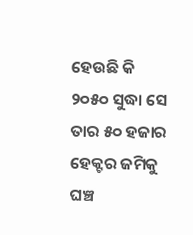ହେଉଛି କି ୨୦୫୦ ସୁଦ୍ଧା ସେ ତାର ୫୦ ହଜାର ହେକ୍ଟର ଜମିକୁ ଘଞ୍ଚ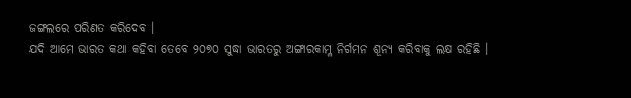ଜଙ୍ଗଲରେ ପରିଣତ କରିଦେବ ।
ଯଦି ଆମେ ଭାରତ କଥା କହିବା ତେବେ ୨୦୭୦ ସୁଦ୍ଧା ଭାରତରୁ ଅଙ୍ଗାରକାମ୍ଳ ନିର୍ଗମନ ଶୂନ୍ୟ କରିବାକୁ ଲକ୍ଷ ରହିଛି ।